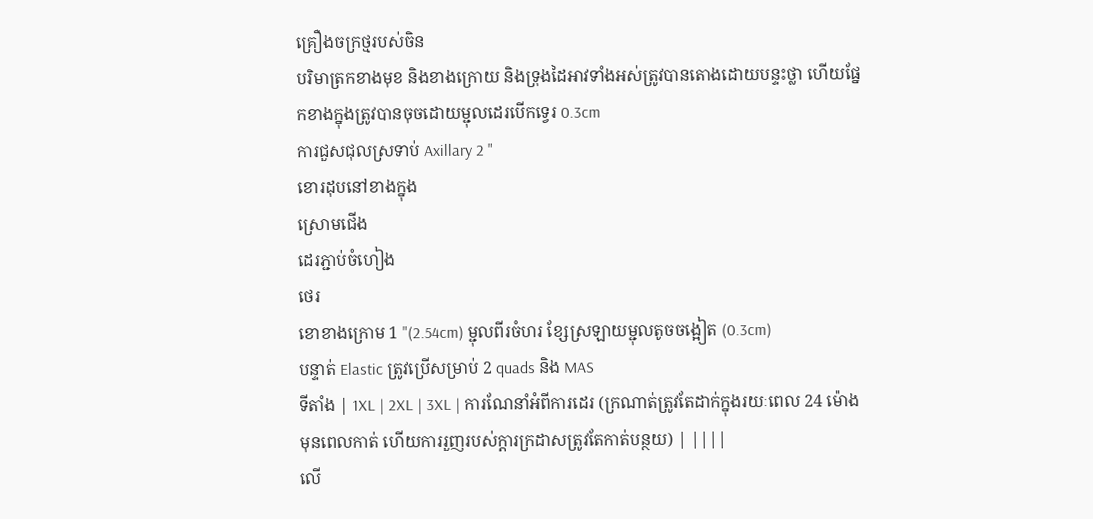គ្រឿងចក្រថ្មរបស់ចិន
បរិមាត្រកខាងមុខ និងខាងក្រោយ និងទ្រុងដៃអាវទាំងអស់ត្រូវបានតោងដោយបន្ទះថ្លា ហើយផ្នែកខាងក្នុងត្រូវបានចុចដោយម្ជុលដេរបើកទ្វេរ 0.3cm
ការជួសជុលស្រទាប់ Axillary 2 "
ខោរដុបនៅខាងក្នុង
ស្រោមជើង
ដេរភ្ជាប់ចំហៀង
ថេរ
ខោខាងក្រោម 1 "(2.54cm) ម្ជុលពីរចំហរ ខ្សែស្រឡាយម្ជុលតូចចង្អៀត (0.3cm)
បន្ទាត់ Elastic ត្រូវប្រើសម្រាប់ 2 quads និង MAS
ទីតាំង | 1XL | 2XL | 3XL | ការណែនាំអំពីការដេរ (ក្រណាត់ត្រូវតែដាក់ក្នុងរយៈពេល 24 ម៉ោងមុនពេលកាត់ ហើយការរួញរបស់ក្តារក្រដាសត្រូវតែកាត់បន្ថយ) | ||||
លើ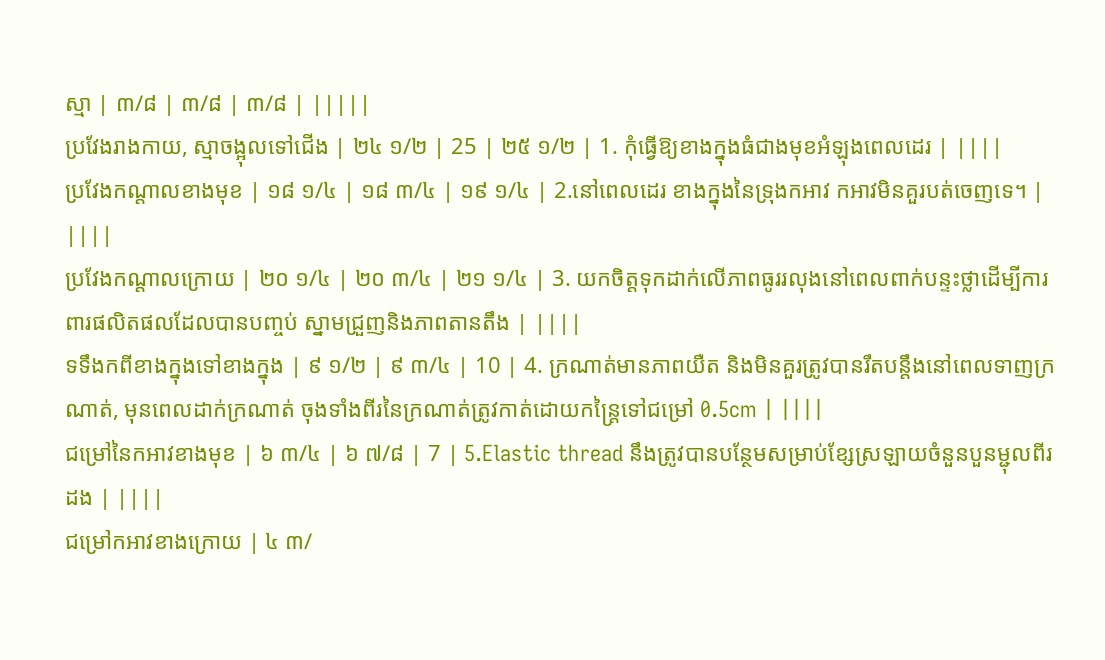ស្មា | ៣/៨ | ៣/៨ | ៣/៨ | |||||
ប្រវែងរាងកាយ, ស្មាចង្អុលទៅជើង | ២៤ ១/២ | 25 | ២៥ ១/២ | 1. កុំធ្វើឱ្យខាងក្នុងធំជាងមុខអំឡុងពេលដេរ | ||||
ប្រវែងកណ្តាលខាងមុខ | ១៨ ១/៤ | ១៨ ៣/៤ | ១៩ ១/៤ | 2.នៅពេលដេរ ខាងក្នុងនៃទ្រុងកអាវ កអាវមិនគួរបត់ចេញទេ។ | ||||
ប្រវែងកណ្តាលក្រោយ | ២០ ១/៤ | ២០ ៣/៤ | ២១ ១/៤ | 3. យកចិត្តទុកដាក់លើភាពធូររលុងនៅពេលពាក់បន្ទះថ្លាដើម្បីការពារផលិតផលដែលបានបញ្ចប់ ស្នាមជ្រួញនិងភាពតានតឹង | ||||
ទទឹងកពីខាងក្នុងទៅខាងក្នុង | ៩ ១/២ | ៩ ៣/៤ | 10 | 4. ក្រណាត់មានភាពយឺត និងមិនគួរត្រូវបានរឹតបន្តឹងនៅពេលទាញក្រណាត់, មុនពេលដាក់ក្រណាត់ ចុងទាំងពីរនៃក្រណាត់ត្រូវកាត់ដោយកន្ត្រៃទៅជម្រៅ 0.5cm | ||||
ជម្រៅនៃកអាវខាងមុខ | ៦ ៣/៤ | ៦ ៧/៨ | 7 | 5.Elastic thread នឹងត្រូវបានបន្ថែមសម្រាប់ខ្សែស្រឡាយចំនួនបួនម្ជុលពីរដង | ||||
ជម្រៅកអាវខាងក្រោយ | ៤ ៣/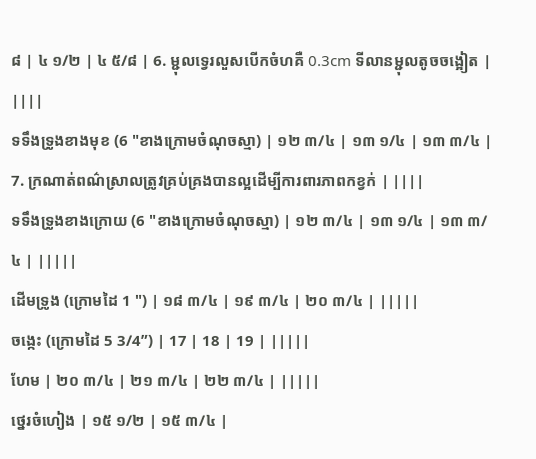៨ | ៤ ១/២ | ៤ ៥/៨ | 6. ម្ជុលទ្វេរលួសបើកចំហគឺ 0.3cm ទីលានម្ជុលតូចចង្អៀត | ||||
ទទឹងទ្រូងខាងមុខ (6 "ខាងក្រោមចំណុចស្មា) | ១២ ៣/៤ | ១៣ ១/៤ | ១៣ ៣/៤ | 7. ក្រណាត់ពណ៌ស្រាលត្រូវគ្រប់គ្រងបានល្អដើម្បីការពារភាពកខ្វក់ | ||||
ទទឹងទ្រូងខាងក្រោយ (6 "ខាងក្រោមចំណុចស្មា) | ១២ ៣/៤ | ១៣ ១/៤ | ១៣ ៣/៤ | |||||
ដើមទ្រូង (ក្រោមដៃ 1 ") | ១៨ ៣/៤ | ១៩ ៣/៤ | ២០ ៣/៤ | |||||
ចង្កេះ (ក្រោមដៃ 5 3/4”) | 17 | 18 | 19 | |||||
ហែម | ២០ ៣/៤ | ២១ ៣/៤ | ២២ ៣/៤ | |||||
ថ្នេរចំហៀង | ១៥ ១/២ | ១៥ ៣/៤ |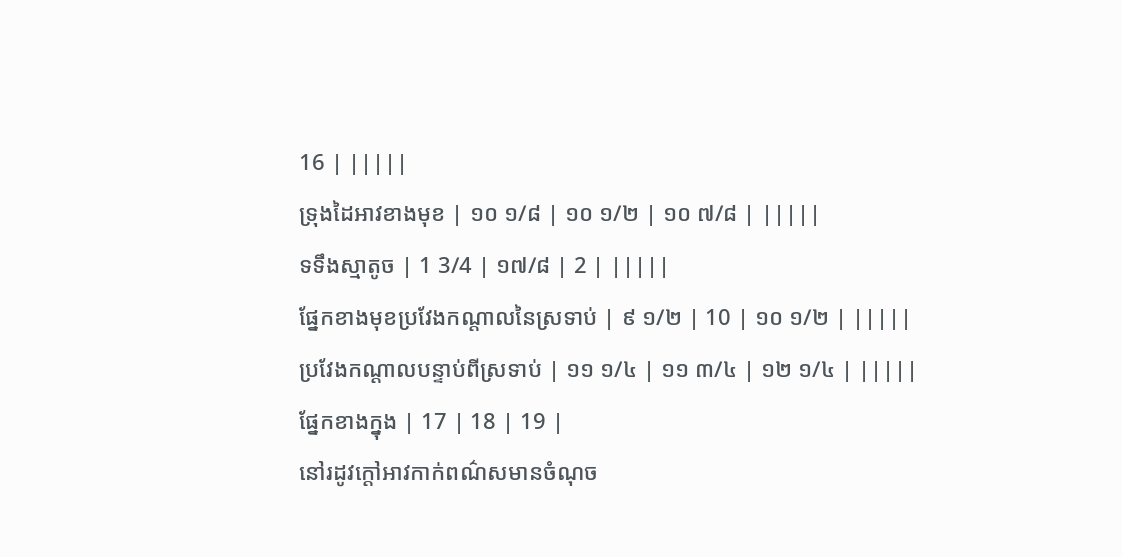16 | |||||
ទ្រុងដៃអាវខាងមុខ | ១០ ១/៨ | ១០ ១/២ | ១០ ៧/៨ | |||||
ទទឹងស្មាតូច | 1 3/4 | ១៧/៨ | 2 | |||||
ផ្នែកខាងមុខប្រវែងកណ្តាលនៃស្រទាប់ | ៩ ១/២ | 10 | ១០ ១/២ | |||||
ប្រវែងកណ្តាលបន្ទាប់ពីស្រទាប់ | ១១ ១/៤ | ១១ ៣/៤ | ១២ ១/៤ | |||||
ផ្នែកខាងក្នុង | 17 | 18 | 19 |
នៅរដូវក្តៅអាវកាក់ពណ៌សមានចំណុច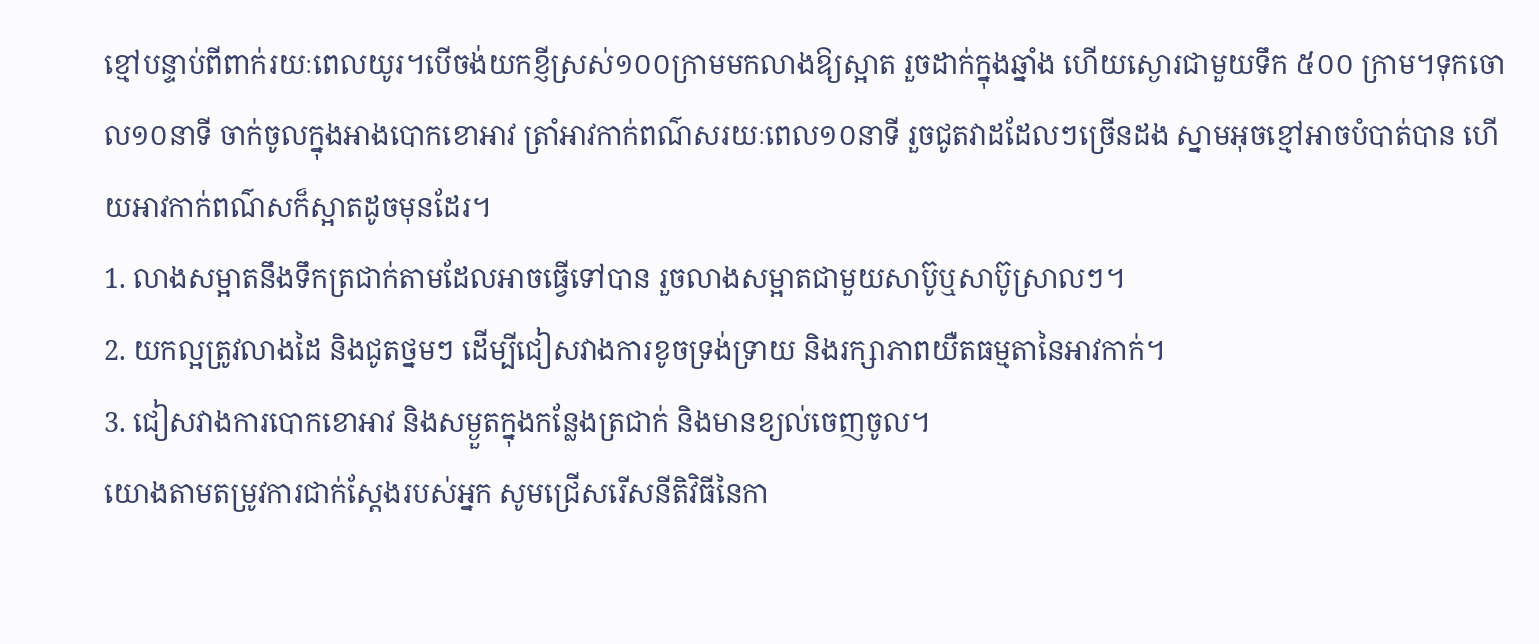ខ្មៅបន្ទាប់ពីពាក់រយៈពេលយូរ។បើចង់យកខ្ញីស្រស់១០០ក្រាមមកលាងឱ្យស្អាត រួចដាក់ក្នុងឆ្នាំង ហើយស្ងោរជាមួយទឹក ៥០០ ក្រាម។ទុកចោល១០នាទី ចាក់ចូលក្នុងអាងបោកខោអាវ ត្រាំអាវកាក់ពណ៌សរយៈពេល១០នាទី រួចជូតវាដដែលៗច្រើនដង ស្នាមអុចខ្មៅអាចបំបាត់បាន ហើយអាវកាក់ពណ៌សក៏ស្អាតដូចមុនដែរ។
1. លាងសម្អាតនឹងទឹកត្រជាក់តាមដែលអាចធ្វើទៅបាន រួចលាងសម្អាតជាមួយសាប៊ូឬសាប៊ូស្រាលៗ។
2. យកល្អត្រូវលាងដៃ និងជូតថ្នមៗ ដើម្បីជៀសវាងការខូចទ្រង់ទ្រាយ និងរក្សាភាពយឺតធម្មតានៃអាវកាក់។
3. ជៀសវាងការបោកខោអាវ និងសម្ងួតក្នុងកន្លែងត្រជាក់ និងមានខ្យល់ចេញចូល។
យោងតាមតម្រូវការជាក់ស្តែងរបស់អ្នក សូមជ្រើសរើសនីតិវិធីនៃកា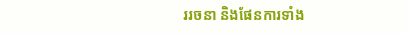ររចនា និងផែនការទាំង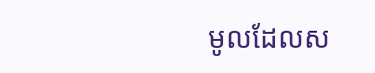មូលដែលស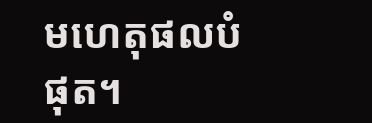មហេតុផលបំផុត។